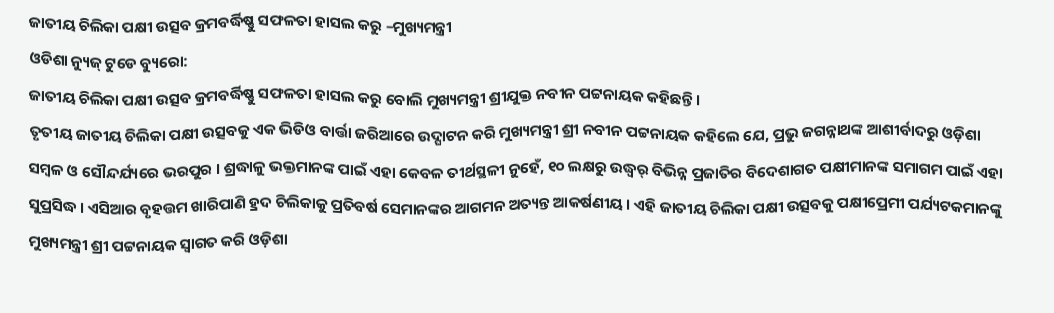ଜାତୀୟ ଚିଲିକା ପକ୍ଷୀ ଉତ୍ସବ କ୍ରମବର୍ଦ୍ଧିଷ୍ଣୁ ସଫଳତା ହାସଲ କରୁ –ମୁଖ୍ୟମନ୍ତ୍ରୀ
ଓଡିଶା ନ୍ୟୁଜ୍ ଟୁଡେ ବ୍ୟୁରୋ:
ଜାତୀୟ ଚିଲିକା ପକ୍ଷୀ ଉତ୍ସବ କ୍ରମବର୍ଦ୍ଧିଷ୍ଣୁ ସଫଳତା ହାସଲ କରୁ ବୋଲି ମୁଖ୍ୟମନ୍ତ୍ରୀ ଶ୍ରୀଯୁକ୍ତ ନବୀନ ପଟ୍ଟନାୟକ କହିଛନ୍ତି ।
ତୃତୀୟ ଜାତୀୟ ଚିଲିକା ପକ୍ଷୀ ଉତ୍ସବକୁ ଏକ ଭିଡିଓ ବାର୍ତ୍ତା ଜରିଆରେ ଉଦ୍ଘାଟନ କରି ମୁଖ୍ୟମନ୍ତ୍ରୀ ଶ୍ରୀ ନବୀନ ପଟ୍ଟନାୟକ କହିଲେ ଯେ, ପ୍ରଭୁ ଜଗନ୍ନାଥଙ୍କ ଆଶୀର୍ବାଦରୁ ଓଡ଼ିଶା ସମ୍ବଳ ଓ ସୌନ୍ଦର୍ଯ୍ୟରେ ଭରପୁର । ଶ୍ରଦ୍ଧାଳୁ ଭକ୍ତମାନଙ୍କ ପାଇଁ ଏହା କେବଳ ତୀର୍ଥସ୍ଥଳୀ ନୁହେଁ, ୧୦ ଲକ୍ଷରୁ ଉଦ୍ଧ୍ୱର୍ ବିଭିନ୍ନ ପ୍ରଜାତିର ବିଦେଶାଗତ ପକ୍ଷୀମାନଙ୍କ ସମାଗମ ପାଇଁ ଏହା ସୁପ୍ରସିଦ୍ଧ । ଏସିଆର ବୃହତ୍ତମ ଖାରିପାଣି ହ୍ରଦ ଚିଲିକାକୁ ପ୍ରତିବର୍ଷ ସେମାନଙ୍କର ଆଗମନ ଅତ୍ୟନ୍ତ ଆକର୍ଷଣୀୟ । ଏହି ଜାତୀୟ ଚିଲିକା ପକ୍ଷୀ ଉତ୍ସବକୁ ପକ୍ଷୀପ୍ରେମୀ ପର୍ଯ୍ୟଟକମାନଙ୍କୁ ମୁଖ୍ୟମନ୍ତ୍ରୀ ଶ୍ରୀ ପଟ୍ଟନାୟକ ସ୍ୱାଗତ କରି ଓଡ଼ିଶା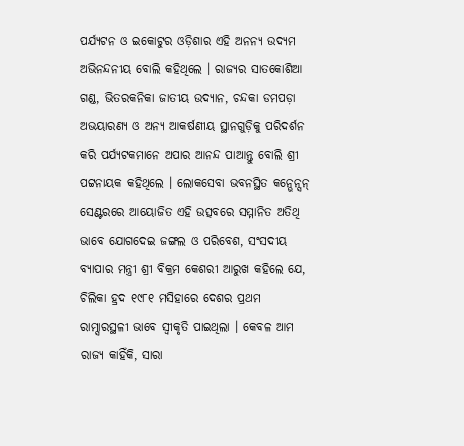ପର୍ଯ୍ୟଟନ ଓ ଇକୋଟୁର ଓଡ଼ିଶାର ଏହି ଅନନ୍ୟ ଉଦ୍ୟମ ଅଭିନନ୍ଦନୀୟ ବୋଲି କହିଥିଲେ । ରାଜ୍ୟର ସାତକୋଶିଆ ଗଣ୍ଡ, ଭିତରକନିକା ଜାତୀୟ ଉଦ୍ୟାନ, ଚନ୍ଦକା ଡମପଡ଼ା ଅଭୟାରଣ୍ୟ ଓ ଅନ୍ୟ ଆକର୍ଷଣୀୟ ସ୍ଥାନଗୁଡ଼ିକୁ ପରିଦର୍ଶନ କରି ପର୍ଯ୍ୟଟକମାନେ ଅପାର ଆନନ୍ଦ ପାଆନ୍ତୁ ବୋଲି ଶ୍ରୀ ପଟ୍ଟନାୟକ କହିଥିଲେ । ଲୋକସେବା ଭବନସ୍ଥିତ କନ୍ଭେନ୍ସନ୍ ସେଣ୍ଟରରେ ଆୟୋଜିତ ଏହି ଉତ୍ସବରେ ସମ୍ମାନିତ ଅତିଥି ଭାବେ ଯୋଗଦେଇ ଜଙ୍ଗଲ ଓ ପରିବେଶ, ସଂସଦୀୟ ବ୍ୟାପାର ମନ୍ତ୍ରୀ ଶ୍ରୀ ବିକ୍ରମ କେଶରୀ ଆରୁଖ କହିଲେ ଯେ, ଚିଲିକା ହ୍ରଦ ୧୯୮୧ ମସିହାରେ ଦେଶର ପ୍ରଥମ ରାମ୍ସାରସ୍ଥଳୀ ଭାବେ ସ୍ୱୀକୃତି ପାଇଥିଲା । କେବଳ ଆମ ରାଜ୍ୟ କାହିଁକି, ସାରା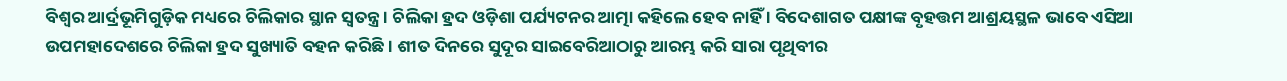ବିଶ୍ୱର ଆର୍ଦ୍ରଭୂମିଗୁଡ଼ିକ ମଧ୍ୟରେ ଚିଲିକାର ସ୍ଥାନ ସ୍ୱତନ୍ତ୍ର । ଚିଲିକା ହ୍ରଦ ଓଡ଼ିଶା ପର୍ଯ୍ୟଟନର ଆତ୍ମା କହିଲେ ହେବ ନାହିଁ । ବିଦେଶାଗତ ପକ୍ଷୀଙ୍କ ବୃହତ୍ତମ ଆଶ୍ରୟସ୍ଥଳ ଭାବେ ଏସିଆ ଉପମହାଦେଶରେ ଚିଲିକା ହ୍ରଦ ସୁଖ୍ୟାତି ବହନ କରିଛି । ଶୀତ ଦିନରେ ସୁଦୂର ସାଇବେରିଆଠାରୁ ଆରମ୍ଭ କରି ସାରା ପୃଥିବୀର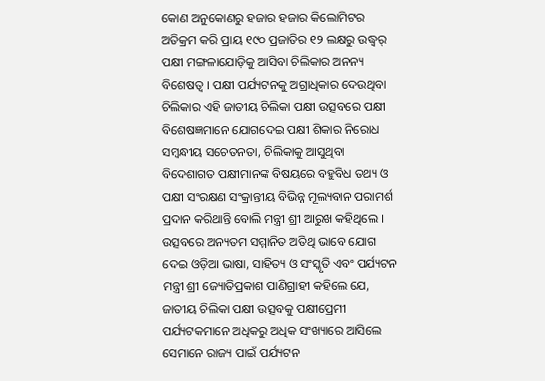କୋଣ ଅନୁକୋଣରୁ ହଜାର ହଜାର କିଲୋମିଟର ଅତିକ୍ରମ କରି ପ୍ରାୟ ୧୯୦ ପ୍ରଜାତିର ୧୨ ଲକ୍ଷରୁ ଉଦ୍ଧ୍ୱର୍ ପକ୍ଷୀ ମଙ୍ଗଳାଯୋଡ଼ିକୁ ଆସିବା ଚିଲିକାର ଅନନ୍ୟ ବିଶେଷତ୍ୱ । ପକ୍ଷୀ ପର୍ଯ୍ୟଟନକୁ ଅଗ୍ରାଧିକାର ଦେଉଥିବା ଚିଲିକାର ଏହି ଜାତୀୟ ଚିଲିକା ପକ୍ଷୀ ଉତ୍ସବରେ ପକ୍ଷୀ ବିଶେଷଜ୍ଞମାନେ ଯୋଗଦେଇ ପକ୍ଷୀ ଶିକାର ନିରୋଧ ସମ୍ବନ୍ଧୀୟ ସଚେତନତା, ଚିଲିକାକୁ ଆସୁଥିବା ବିଦେଶାଗତ ପକ୍ଷୀମାନଙ୍କ ବିଷୟରେ ବହୁବିଧ ତଥ୍ୟ ଓ ପକ୍ଷୀ ସଂରକ୍ଷଣ ସଂକ୍ରାନ୍ତୀୟ ବିଭିନ୍ନ ମୂଲ୍ୟବାନ ପରାମର୍ଶ ପ୍ରଦାନ କରିଥାନ୍ତି ବୋଲି ମନ୍ତ୍ରୀ ଶ୍ରୀ ଆରୁଖ କହିଥିଲେ । ଉତ୍ସବରେ ଅନ୍ୟତମ ସମ୍ମାନିତ ଅତିଥି ଭାବେ ଯୋଗ ଦେଇ ଓଡ଼ିଆ ଭାଷା, ସାହିତ୍ୟ ଓ ସଂସ୍କୃତି ଏବଂ ପର୍ଯ୍ୟଟନ ମନ୍ତ୍ରୀ ଶ୍ରୀ ଜ୍ୟୋତିପ୍ରକାଶ ପାଣିଗ୍ରାହୀ କହିଲେ ଯେ, ଜାତୀୟ ଚିଲିକା ପକ୍ଷୀ ଉତ୍ସବକୁ ପକ୍ଷୀପ୍ରେମୀ ପର୍ଯ୍ୟଟକମାନେ ଅଧିକରୁ ଅଧିକ ସଂଖ୍ୟାରେ ଆସିଲେ ସେମାନେ ରାଜ୍ୟ ପାଇଁ ପର୍ଯ୍ୟଟନ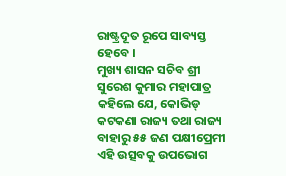ରାଷ୍ଟ୍ରଦୂତ ରୂପେ ସାବ୍ୟସ୍ତ ହେବେ ।
ମୁଖ୍ୟ ଶାସନ ସଚିବ ଶ୍ରୀ ସୁରେଶ କୁମାର ମହାପାତ୍ର କହିଲେ ଯେ, କୋଭିଡ୍ କଟକଣା ରାଜ୍ୟ ତଥା ରାଜ୍ୟ ବାହାରୁ ୫୫ ଜଣ ପକ୍ଷୀପ୍ରେମୀ ଏହି ଉତ୍ସବକୁ ଉପଭୋଗ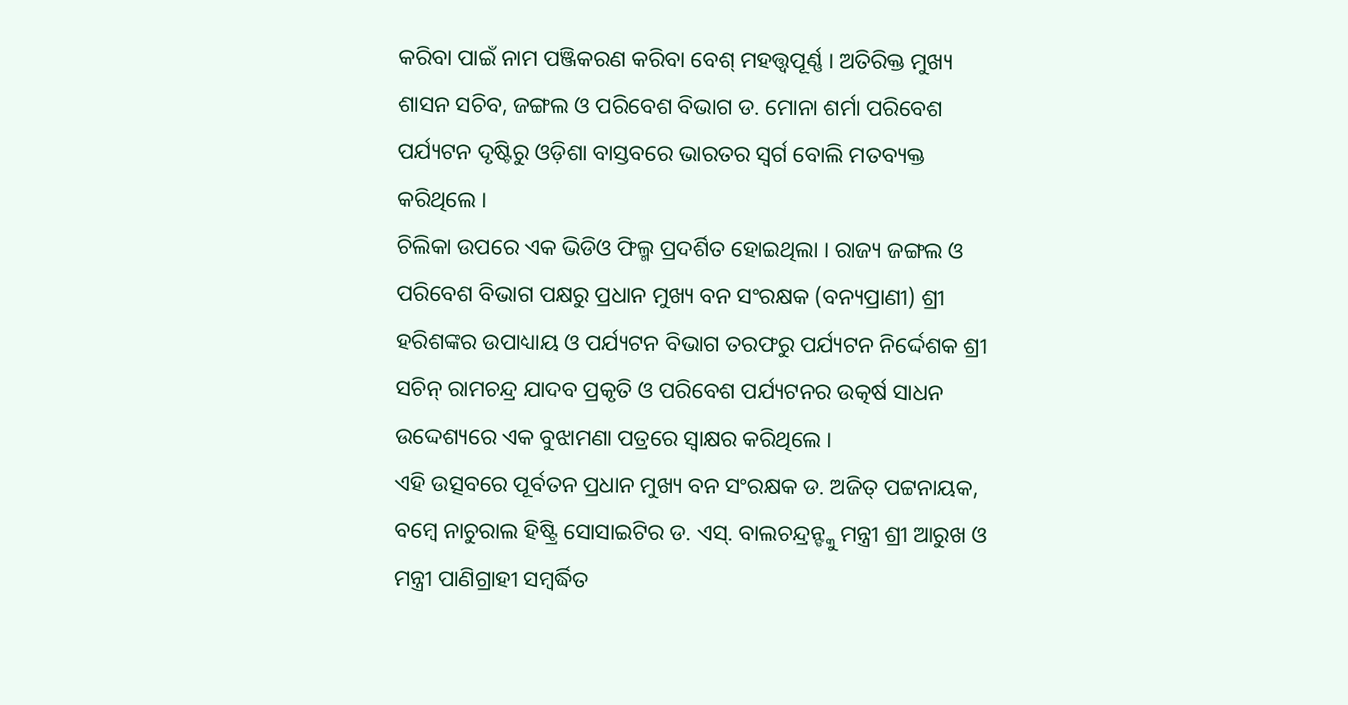କରିବା ପାଇଁ ନାମ ପଞ୍ଜିକରଣ କରିବା ବେଶ୍ ମହତ୍ତ୍ୱପୂର୍ଣ୍ଣ । ଅତିରିକ୍ତ ମୁଖ୍ୟ ଶାସନ ସଚିବ, ଜଙ୍ଗଲ ଓ ପରିବେଶ ବିଭାଗ ଡ. ମୋନା ଶର୍ମା ପରିବେଶ ପର୍ଯ୍ୟଟନ ଦୃଷ୍ଟିରୁ ଓଡ଼ିଶା ବାସ୍ତବରେ ଭାରତର ସ୍ୱର୍ଗ ବୋଲି ମତବ୍ୟକ୍ତ କରିଥିଲେ ।
ଚିଲିକା ଉପରେ ଏକ ଭିଡିଓ ଫିଲ୍ମ ପ୍ରଦର୍ଶିତ ହୋଇଥିଲା । ରାଜ୍ୟ ଜଙ୍ଗଲ ଓ ପରିବେଶ ବିଭାଗ ପକ୍ଷରୁ ପ୍ରଧାନ ମୁଖ୍ୟ ବନ ସଂରକ୍ଷକ (ବନ୍ୟପ୍ରାଣୀ) ଶ୍ରୀ ହରିଶଙ୍କର ଉପାଧ୍ୟାୟ ଓ ପର୍ଯ୍ୟଟନ ବିଭାଗ ତରଫରୁ ପର୍ଯ୍ୟଟନ ନିର୍ଦ୍ଦେଶକ ଶ୍ରୀ ସଚିନ୍ ରାମଚନ୍ଦ୍ର ଯାଦବ ପ୍ରକୃତି ଓ ପରିବେଶ ପର୍ଯ୍ୟଟନର ଉତ୍କର୍ଷ ସାଧନ ଉଦ୍ଦେଶ୍ୟରେ ଏକ ବୁଝାମଣା ପତ୍ରରେ ସ୍ୱାକ୍ଷର କରିଥିଲେ ।
ଏହି ଉତ୍ସବରେ ପୂର୍ବତନ ପ୍ରଧାନ ମୁଖ୍ୟ ବନ ସଂରକ୍ଷକ ଡ. ଅଜିତ୍ ପଟ୍ଟନାୟକ, ବମ୍ବେ ନାଚୁରାଲ ହିଷ୍ଟ୍ରି ସୋସାଇଟିର ଡ. ଏସ୍. ବାଲଚନ୍ଦ୍ରନ୍ଙ୍କୁ ମନ୍ତ୍ରୀ ଶ୍ରୀ ଆରୁଖ ଓ ମନ୍ତ୍ରୀ ପାଣିଗ୍ରାହୀ ସମ୍ବର୍ଦ୍ଧିତ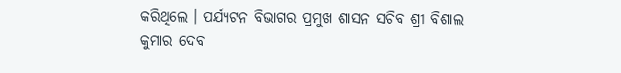କରିଥିଲେ । ପର୍ଯ୍ୟଟନ ବିଭାଗର ପ୍ରମୁଖ ଶାସନ ସଚିବ ଶ୍ରୀ ବିଶାଲ କୁମାର ଦେବ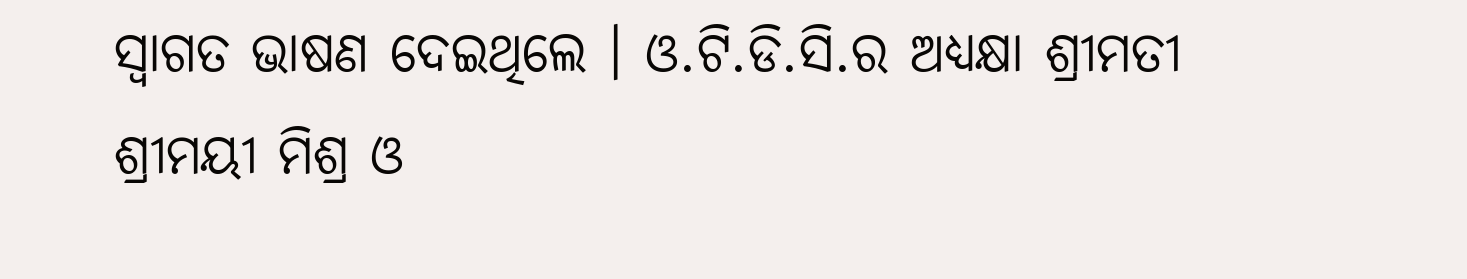ସ୍ୱାଗତ ଭାଷଣ ଦେଇଥିଲେ । ଓ.ଟି.ଡି.ସି.ର ଅଧ୍ୟକ୍ଷା ଶ୍ରୀମତୀ ଶ୍ରୀମୟୀ ମିଶ୍ର ଓ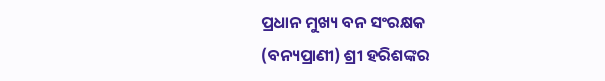ପ୍ରଧାନ ମୁଖ୍ୟ ବନ ସଂରକ୍ଷକ (ବନ୍ୟପ୍ରାଣୀ) ଶ୍ରୀ ହରିଶଙ୍କର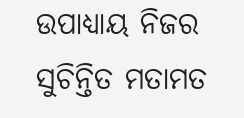ଉପାଧ୍ୟାୟ ନିଜର ସୁଚିନ୍ତିତ ମତାମତ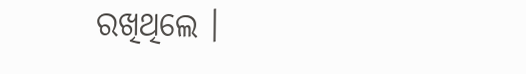ରଖିଥିଲେ ।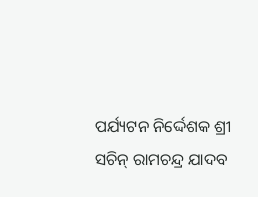ପର୍ଯ୍ୟଟନ ନିର୍ଦ୍ଦେଶକ ଶ୍ରୀ ସଚିନ୍ ରାମଚନ୍ଦ୍ର ଯାଦବ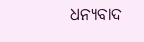ଧନ୍ୟବାଦ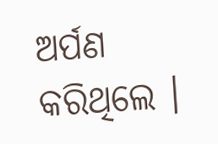ଅର୍ପଣ କରିଥିଲେ ।